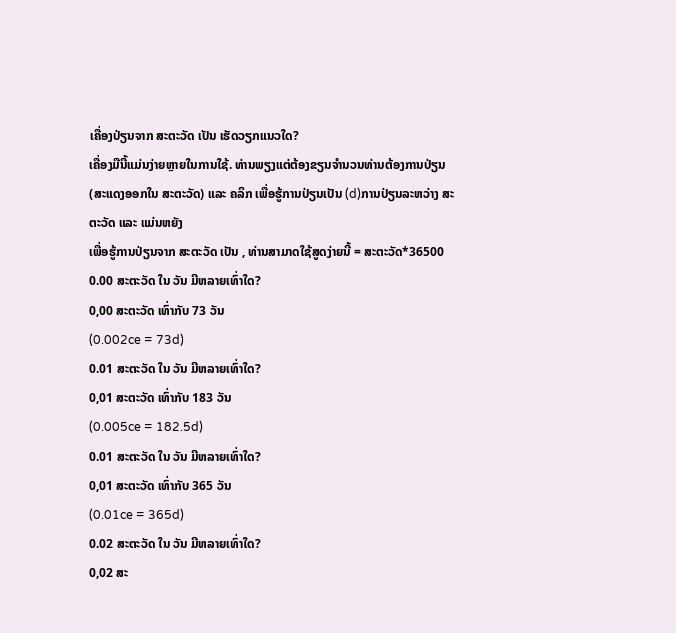ເຄື່ອງປ່ຽນຈາກ ສະຕະວັດ ເປັນ ເຮັດວຽກແນວໃດ?
ເຄື່ອງມືນີ້ແມ່ນງ່າຍຫຼາຍໃນການໃຊ້. ທ່ານພຽງແຕ່ຕ້ອງຂຽນຈຳນວນທ່ານຕ້ອງການປ່ຽນ (ສະແດງອອກໃນ ສະຕະວັດ) ແລະ ຄລິກ ເພື່ອຮູ້ການປ່ຽນເປັນ (d)ການປ່ຽນລະຫວ່າງ ສະຕະວັດ ແລະ ແມ່ນຫຍັງ
ເພື່ອຮູ້ການປ່ຽນຈາກ ສະຕະວັດ ເປັນ , ທ່ານສາມາດໃຊ້ສູດງ່າຍນີ້ = ສະຕະວັດ*36500
0.00 ສະຕະວັດ ໃນ ວັນ ມີຫລາຍເທົ່າໃດ?
0,00 ສະຕະວັດ ເທົ່າກັບ 73 ວັນ
(0.002ce = 73d)
0.01 ສະຕະວັດ ໃນ ວັນ ມີຫລາຍເທົ່າໃດ?
0,01 ສະຕະວັດ ເທົ່າກັບ 183 ວັນ
(0.005ce = 182.5d)
0.01 ສະຕະວັດ ໃນ ວັນ ມີຫລາຍເທົ່າໃດ?
0,01 ສະຕະວັດ ເທົ່າກັບ 365 ວັນ
(0.01ce = 365d)
0.02 ສະຕະວັດ ໃນ ວັນ ມີຫລາຍເທົ່າໃດ?
0,02 ສະ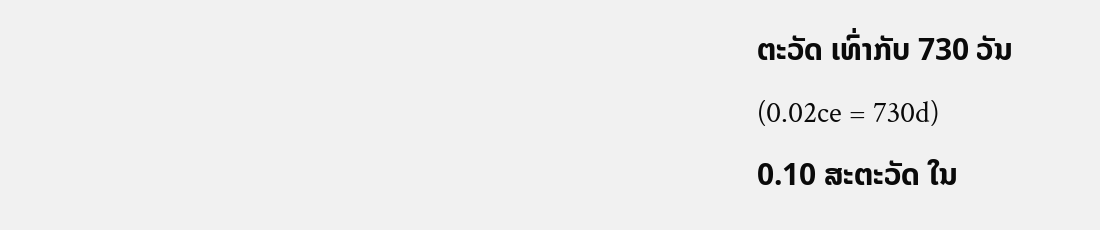ຕະວັດ ເທົ່າກັບ 730 ວັນ
(0.02ce = 730d)
0.10 ສະຕະວັດ ໃນ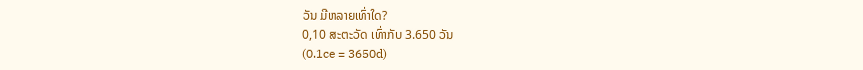ວັນ ມີຫລາຍເທົ່າໃດ?
0,10 ສະຕະວັດ ເທົ່າກັບ 3.650 ວັນ
(0.1ce = 3650d)